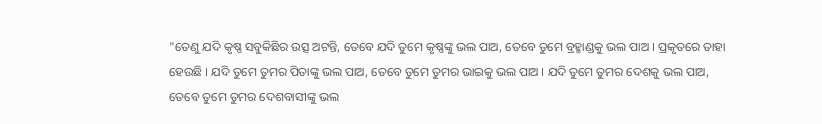"ତେଣୁ ଯଦି କୃଷ୍ଣ ସବୁକିଛିର ଉତ୍ସ ଅଟନ୍ତି, ତେବେ ଯଦି ତୁମେ କୃଷ୍ଣଙ୍କୁ ଭଲ ପାଅ, ତେବେ ତୁମେ ବ୍ରହ୍ମାଣ୍ଡକୁ ଭଲ ପାଅ । ପ୍ରକୃତରେ ତାହା ହେଉଛି । ଯଦି ତୁମେ ତୁମର ପିତାଙ୍କୁ ଭଲ ପାଅ, ତେବେ ତୁମେ ତୁମର ଭାଇକୁ ଭଲ ପାଅ । ଯଦି ତୁମେ ତୁମର ଦେଶକୁ ଭଲ ପାଅ, ତେବେ ତୁମେ ତୁମର ଦେଶବାସୀଙ୍କୁ ଭଲ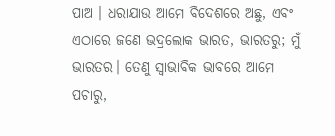ପାଅ । ଧରାଯାଉ ଆମେ ବିଦେଶରେ ଅଛୁ, ଏବଂ ଏଠାରେ ଜଣେ ଭଦ୍ରଲୋକ ଭାରତ, ଭାରତରୁ; ମୁଁ ଭାରତର। ତେଣୁ ସ୍ୱାଭାବିକ ଭାବରେ ଆମେ ପଚାରୁ,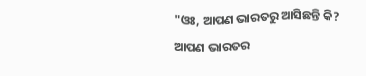"ଓଃ, ଆପଣ ଭାରତରୁ ଆସିଛନ୍ତି କି? ଆପଣ ଭାରତର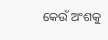କେଉଁ ଅଂଶକୁ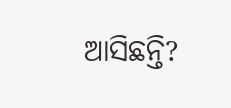ଆସିଛନ୍ତି?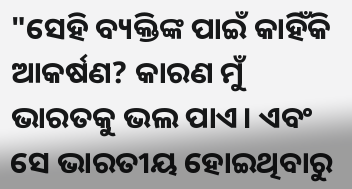"ସେହି ବ୍ୟକ୍ତିଙ୍କ ପାଇଁ କାହିଁକି ଆକର୍ଷଣ? କାରଣ ମୁଁ ଭାରତକୁ ଭଲ ପାଏ। ଏବଂ ସେ ଭାରତୀୟ ହୋଇଥିବାରୁ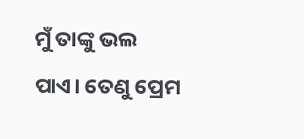ମୁଁ ତାଙ୍କୁ ଭଲ ପାଏ। ତେଣୁ ପ୍ରେମ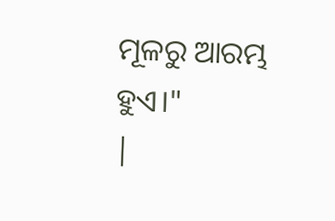ମୂଳରୁ ଆରମ୍ଭ ହୁଏ।"
|